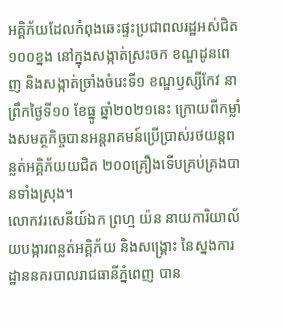អគ្គិភ័យដែលកំពុងឆេះផ្ទះប្រជាពលរដ្ឋអស់ជិត ១០០ខ្នង នៅក្នុងសង្កាត់ស្រះចក ខណ្ឌដូនពេញ និងសង្កាត់ច្រាំងចំរេះទី១ ខណ្ឌឫស្សីកែវ នាព្រឹកថ្ងៃទី១០ ខែធ្នូ ឆ្នាំ២០២១នេះ ក្រោយពីកម្លាំងសមត្ថកិច្ចបានអន្តរាគមន៍ប្រើប្រាស់រថយន្តពន្លត់អគ្គិភ័យយជិត ២០០គ្រឿងទេីបគ្រប់គ្រងបានទាំងស្រុង។
លោកវរសេនីយ៍ឯក ព្រហ្ម យ៉ន នាយការិយាល័យបង្ការពន្លត់អគ្គិភ័យ និងសង្គ្រោះ នៃស្នងការដ្ឋាននគរបាលរាជធានីភ្នំពេញ បាន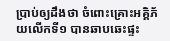ប្រាប់ឲ្យដឹងថា ចំពោះគ្រោះអគ្គិភ័យលេីកទី១ បានឆាបឆេះផ្ទះ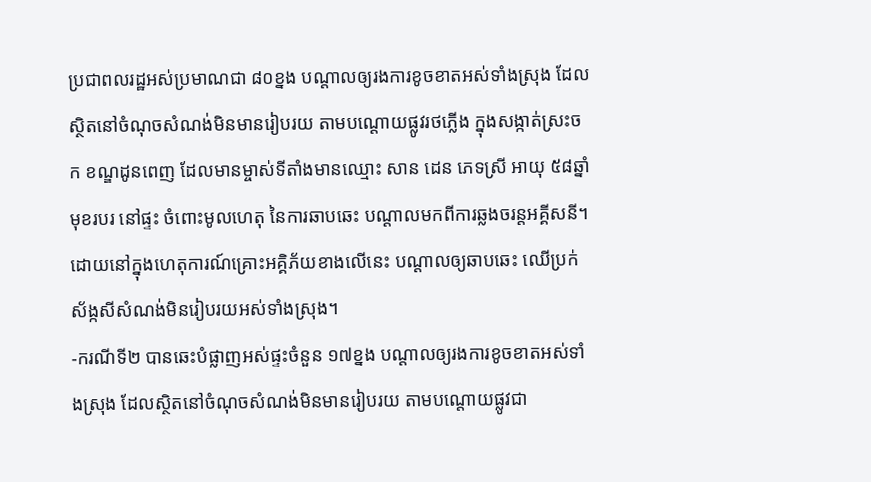ប្រជាពលរដ្ឋអស់ប្រមាណជា ៨០ខ្នង បណ្តាលឲ្យរងការខូចខាតអស់ទាំងស្រុង ដែលស្ថិតនៅចំណុចសំណង់មិនមានរៀបរយ តាមបណ្តោយផ្លូវរថភ្លេីង ក្នុងសង្កាត់ស្រះចក ខណ្ឌដូនពេញ ដែលមានម្ចាស់ទីតាំងមានឈ្មោះ សាន ដេន ភេទស្រី អាយុ ៥៨ឆ្នាំ មុខរបរ នៅផ្ទះ ចំពោះមូលហេតុ នៃការឆាបឆេះ បណ្តាលមកពីការឆ្លងចរន្តអគ្គីសនី។ ដោយនៅក្នុងហេតុការណ៍គ្រោះអគ្គិភ័យខាងលេីនេះ បណ្តាលឲ្យឆាបឆេះ ឈេីប្រក់ស័ង្កសីសំណង់មិនរៀបរយអស់ទាំងស្រុង។
-ករណីទី២ បានឆេះបំផ្លាញអស់ផ្ទះចំនួន ១៧ខ្នង បណ្តាលឲ្យរងការខូចខាតអស់ទាំងស្រុង ដែលស្ថិតនៅចំណុចសំណង់មិនមានរៀបរយ តាមបណ្តោយផ្លូវជា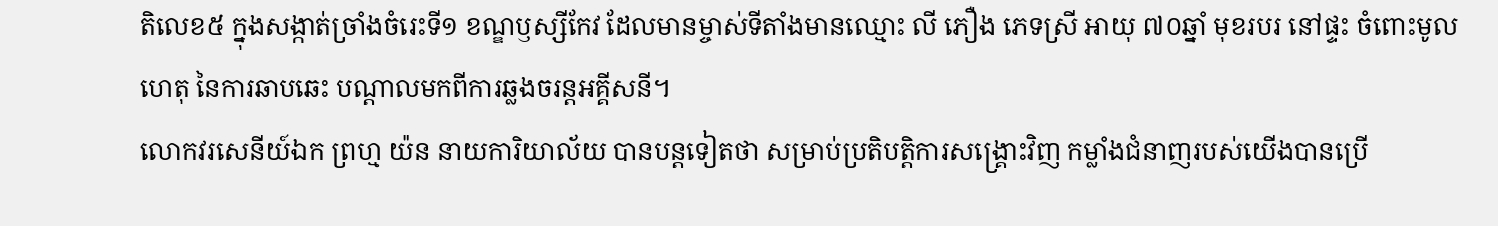តិលេខ៥ ក្នុងសង្កាត់ច្រាំងចំរេះទី១ ខណ្ឌឫស្សីកែវ ដែលមានម្ចាស់ទីតាំងមានឈ្មោះ លី ភឿង ភេទស្រី អាយុ ៧០ឆ្នាំ មុខរបរ នៅផ្ទះ ចំពោះមូលហេតុ នៃការឆាបឆេះ បណ្តាលមកពីការឆ្លងចរន្តអគ្គីសនី។
លោកវរសេនីយ៍ឯក ព្រហ្ម យ៉ន នាយការិយាល័យ បានបន្តទៀតថា សម្រាប់ប្រតិបត្តិការសង្គ្រោះវិញ កម្លាំងជំនាញរបស់យេីងបានប្រើ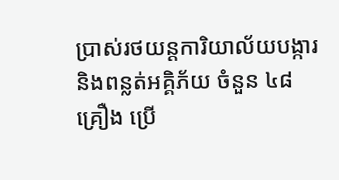ប្រាស់រថយន្ដការិយាល័យបង្ការ និងពន្លត់អគ្គិភ័យ ចំនួន ៤៨គ្រឿង ប្រើ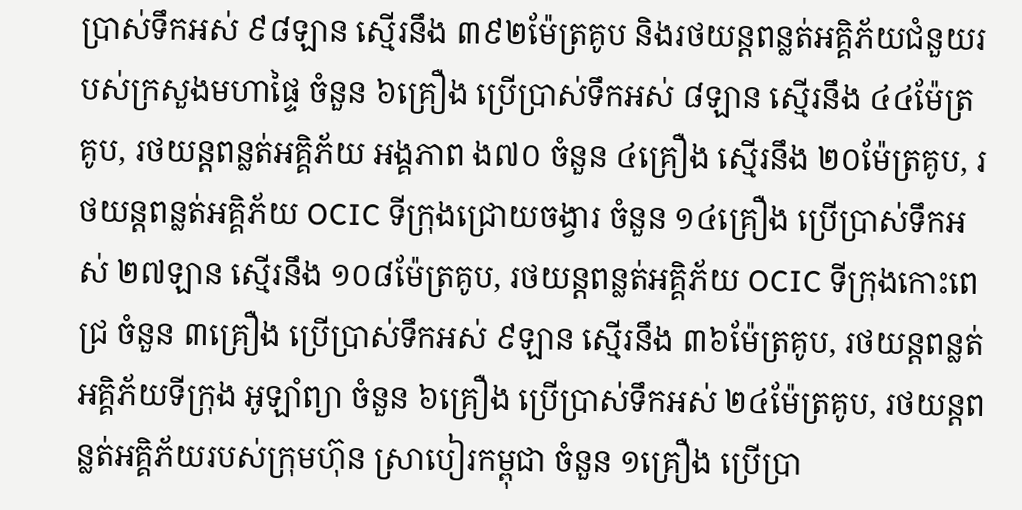ប្រាស់ទឹកអស់ ៩៨ឡាន ស្មើរនឹង ៣៩២ម៉ែត្រគូប និងរថយន្តពន្លត់អគ្គិភ័យជំនួយរបស់ក្រសួងមហាផ្ទៃ ចំនួន ៦គ្រឿង ប្រេីប្រាស់ទឹកអស់ ៨ឡាន ស្មេីរនឹង ៤៤ម៉ែត្រគូប, រថយន្តពន្លត់អគ្គិភ័យ អង្គភាព ង៧០ ចំនួន ៤គ្រឿង ស្មេីរនឹង ២០ម៉ែត្រគូប, រថយន្តពន្លត់អគ្គិភ័យ OCIC ទីក្រុងជ្រោយចង្វារ ចំនួន ១៤គ្រឿង ប្រេីប្រាស់ទឹកអស់ ២៧ឡាន ស្មេីរនឹង ១០៨ម៉ែត្រគូប, រថយន្តពន្លត់អគ្គិភ័យ OCIC ទីក្រុងកោះពេជ្រ ចំនួន ៣គ្រឿង ប្រេីប្រាស់ទឹកអស់ ៩ឡាន ស្មេីរនឹង ៣៦ម៉ែត្រគូប, រថយន្តពន្លត់អគ្គិភ័យទីក្រុង អូឡាំព្យា ចំនួន ៦គ្រឿង ប្រេីប្រាស់ទឹកអស់ ២៤ម៉ែត្រគូប, រថយន្តពន្លត់អគ្គិភ័យរបស់ក្រុមហ៊ុន ស្រាបៀរកម្ពុជា ចំនួន ១គ្រឿង ប្រេីប្រា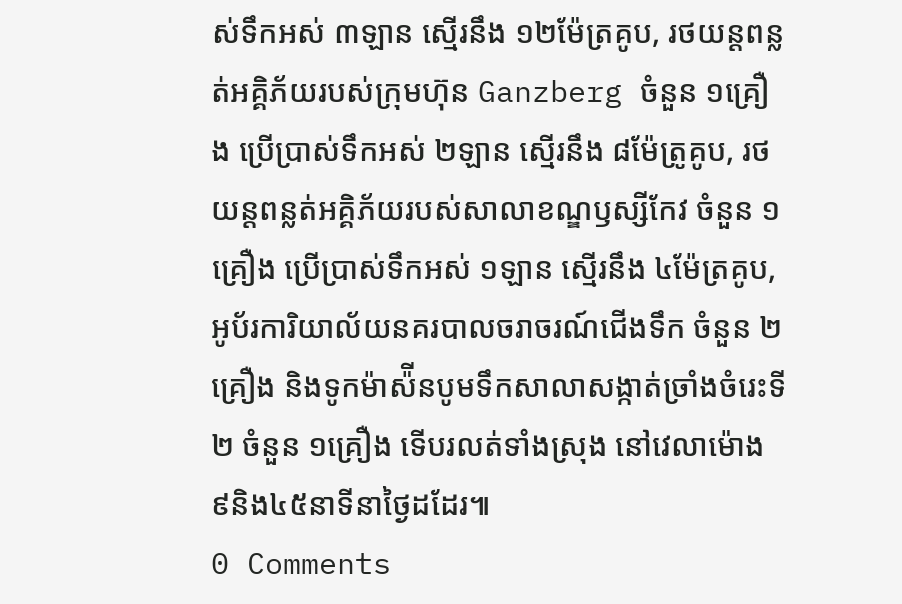ស់ទឹកអស់ ៣ឡាន ស្មេីរនឹង ១២ម៉ែត្រគូប, រថយន្តពន្លត់អគ្គិភ័យរបស់ក្រុមហ៊ុន Ganzberg ចំនួន ១គ្រឿង ប្រេីប្រាស់ទឹកអស់ ២ឡាន ស្មេីរនឹង ៨ម៉ែត្រូគូប, រថយន្តពន្លត់អគ្គិភ័យរបស់សាលាខណ្ឌឫស្សីកែវ ចំនួន ១គ្រឿង ប្រេីប្រាស់ទឹកអស់ ១ឡាន ស្មេីរនឹង ៤ម៉ែត្រគូប, អូប័រការិយាល័យនគរបាលចរាចរណ៍ជេីងទឹក ចំនួន ២គ្រឿង និងទូកម៉ាស៉ីនបូមទឹកសាលាសង្កាត់ច្រាំងចំរេះទី២ ចំនួន ១គ្រឿង ទើបរលត់ទាំងស្រុង នៅវេលាម៉ោង ៩និង៤៥នាទីនាថ្ងៃដដែរ៕
0 Comments